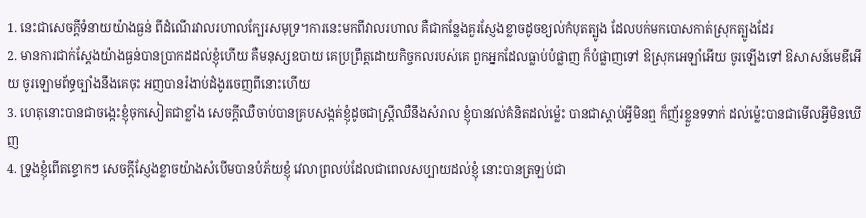1. នេះជាសេចក្ដីទំនាយយ៉ាងធ្ងន់ ពីដំណើរវាលរហាលក្បែរសមុទ្រ។ការនេះមកពីវាលរហាល គឺជាកន្លែងគួរស្ញែងខ្លាចដូចខ្យល់កំបុតត្បូង ដែលបក់មកបោសកាត់ស្រុកត្បូងដែរ
2. មានការជាក់ស្តែងយ៉ាងធ្ងន់បានប្រាកដដល់ខ្ញុំហើយ គឺមនុស្សឧបាយ គេប្រព្រឹត្តដោយកិច្ចកលរបស់គេ ពួកអ្នកដែលធ្លាប់បំផ្លាញ ក៏បំផ្លាញទៅ ឱស្រុកអេឡាំអើយ ចូរឡើងទៅ ឱសាសន៍មេឌីអើយ ចូរឡោមព័ទ្ធច្បាំងនឹងគេចុះ អញបានរំងាប់ដំងូរចេញពីនោះហើយ
3. ហេតុនោះបានជាចង្កេះខ្ញុំចុកសៀតជាខ្លាំង សេចក្ដីឈឺចាប់បានគ្របសង្កត់ខ្ញុំដូចជាស្ត្រីឈឺនឹងសំរាល ខ្ញុំបានវល់គំនិតដល់ម៉្លេះ បានជាស្តាប់អ្វីមិនឮ ក៏ញ័រខ្លួនទទាក់ ដល់ម៉្លេះបានជាមើលអ្វីមិនឃើញ
4. ទ្រូងខ្ញុំពើតខ្ទោកៗ សេចក្ដីស្ញែងខ្លាចយ៉ាងសំបើមបានបំភ័យខ្ញុំ វេលាព្រលប់ដែលជាពេលសប្បាយដល់ខ្ញុំ នោះបានត្រឡប់ជា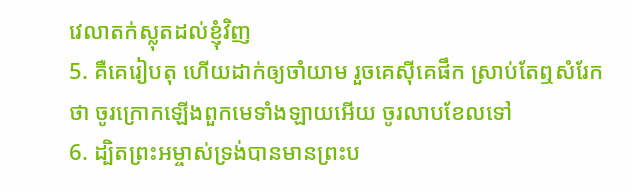វេលាតក់ស្លុតដល់ខ្ញុំវិញ
5. គឺគេរៀបតុ ហើយដាក់ឲ្យចាំយាម រួចគេស៊ីគេផឹក ស្រាប់តែឮសំរែកថា ចូរក្រោកឡើងពួកមេទាំងឡាយអើយ ចូរលាបខែលទៅ
6. ដ្បិតព្រះអម្ចាស់ទ្រង់បានមានព្រះប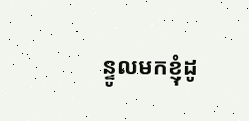ន្ទូលមកខ្ញុំដូ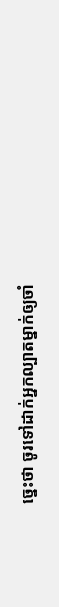ច្នេះថា ចូរទៅដាក់អ្នកល្បាតម្នាក់ឲ្យចាំ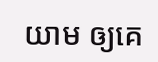យាម ឲ្យគេ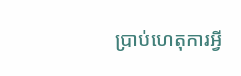ប្រាប់ហេតុការអ្វី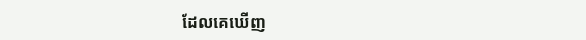ដែលគេឃើញ